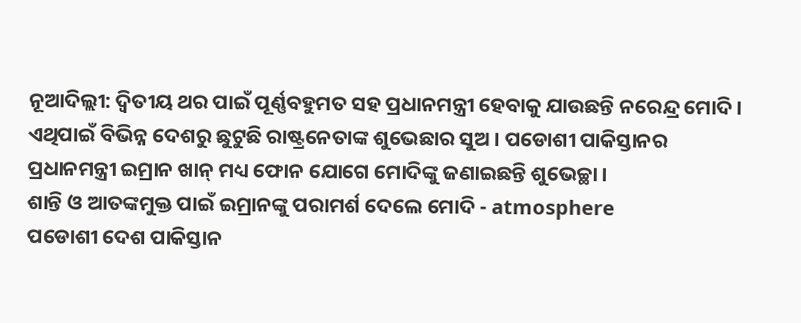ନୂଆଦିଲ୍ଲୀ: ଦ୍ବିତୀୟ ଥର ପାଇଁ ପୂର୍ଣ୍ଣବହୁମତ ସହ ପ୍ରଧାନମନ୍ତ୍ରୀ ହେବାକୁ ଯାଉଛନ୍ତି ନରେନ୍ଦ୍ର ମୋଦି । ଏଥିପାଇଁ ବିଭିନ୍ନ ଦେଶରୁ ଛୁଟୁଛି ରାଷ୍ଟ୍ରନେତାଙ୍କ ଶୁଭେଛାର ସୁଅ । ପଡୋଶୀ ପାକିସ୍ତାନର ପ୍ରଧାନମନ୍ତ୍ରୀ ଇମ୍ରାନ ଖାନ୍ ମଧ୍ୟ ଫୋନ ଯୋଗେ ମୋଦିଙ୍କୁ ଜଣାଇଛନ୍ତି ଶୁଭେଚ୍ଛା ।
ଶାନ୍ତି ଓ ଆତଙ୍କମୁକ୍ତ ପାଇଁ ଇମ୍ରାନଙ୍କୁ ପରାମର୍ଶ ଦେଲେ ମୋଦି - atmosphere
ପଡୋଶୀ ଦେଶ ପାକିସ୍ତାନ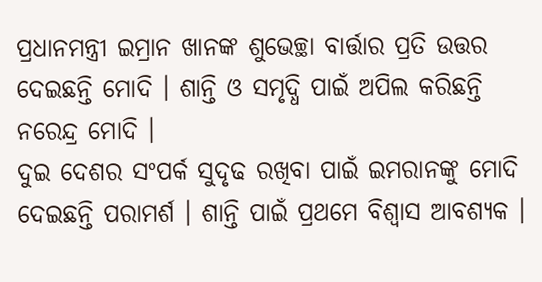ପ୍ରଧାନମନ୍ତ୍ରୀ ଇମ୍ରାନ ଖାନଙ୍କ ଶୁଭେଚ୍ଛା ବାର୍ତ୍ତାର ପ୍ରତି ଉତ୍ତର ଦେଇଛନ୍ତି ମୋଦି । ଶାନ୍ତି ଓ ସମୃଦ୍ଧି ପାଇଁ ଅପିଲ କରିଛନ୍ତି ନରେନ୍ଦ୍ର ମୋଦି ।
ଦୁଇ ଦେଶର ସଂପର୍କ ସୁଦୃଢ ରଖିବା ପାଇଁ ଇମରାନଙ୍କୁ ମୋଦି ଦେଇଛନ୍ତି ପରାମର୍ଶ । ଶାନ୍ତି ପାଇଁ ପ୍ରଥମେ ବିଶ୍ବାସ ଆବଶ୍ୟକ ।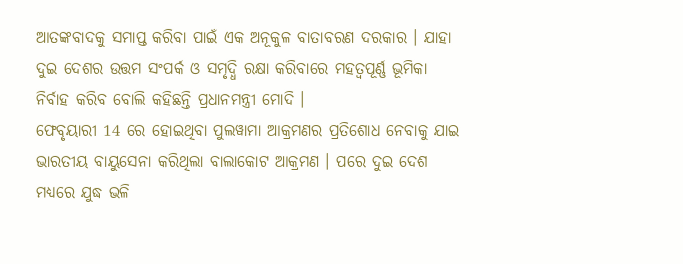ଆତଙ୍କବାଦକୁ ସମାପ୍ତ କରିବା ପାଇଁ ଏକ ଅନୂକୁଳ ବାତାବରଣ ଦରକାର । ଯାହା ଦୁଇ ଦେଶର ଉତ୍ତମ ସଂପର୍କ ଓ ସମୃଦ୍ଧି ରକ୍ଷା କରିବାରେ ମହତ୍ବପୂର୍ଣ୍ଣ ଭୂମିକା ନିର୍ବାହ କରିବ ବୋଲି କହିଛନ୍ତି ପ୍ରଧାନମନ୍ତ୍ରୀ ମୋଦି ।
ଫେବୃୟାରୀ 14 ରେ ହୋଇଥିବା ପୁଲୱାମା ଆକ୍ରମଣର ପ୍ରତିଶୋଧ ନେବାକୁ ଯାଇ ଭାରତୀୟ ବାୟୁସେନା କରିଥିଲା ବାଲାକୋଟ ଆକ୍ରମଣ । ପରେ ଦୁଇ ଦେଶ ମଧ୍ୟରେ ଯୁଦ୍ଧ ଭଳି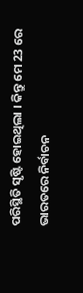ପରିସ୍ଥିତି ସୃଷ୍ଟି ହୋଇଥିଲା । କିନ୍ତୁ ମେ 23 ରେ ଭାରତରେ ନିର୍ବାଚନ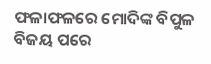ଫଳାଫଳରେ ମୋଦିଙ୍କ ବିପୁଳ ବିଜୟ ପରେ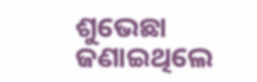ଶୁଭେଛା ଜଣାଇଥିଲେ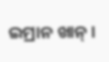ଇମ୍ରାନ ଖାନ୍ ।